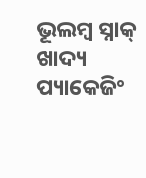ଭୂଲମ୍ବ ସ୍ନାକ୍ ଖାଦ୍ୟ ପ୍ୟାକେଜିଂ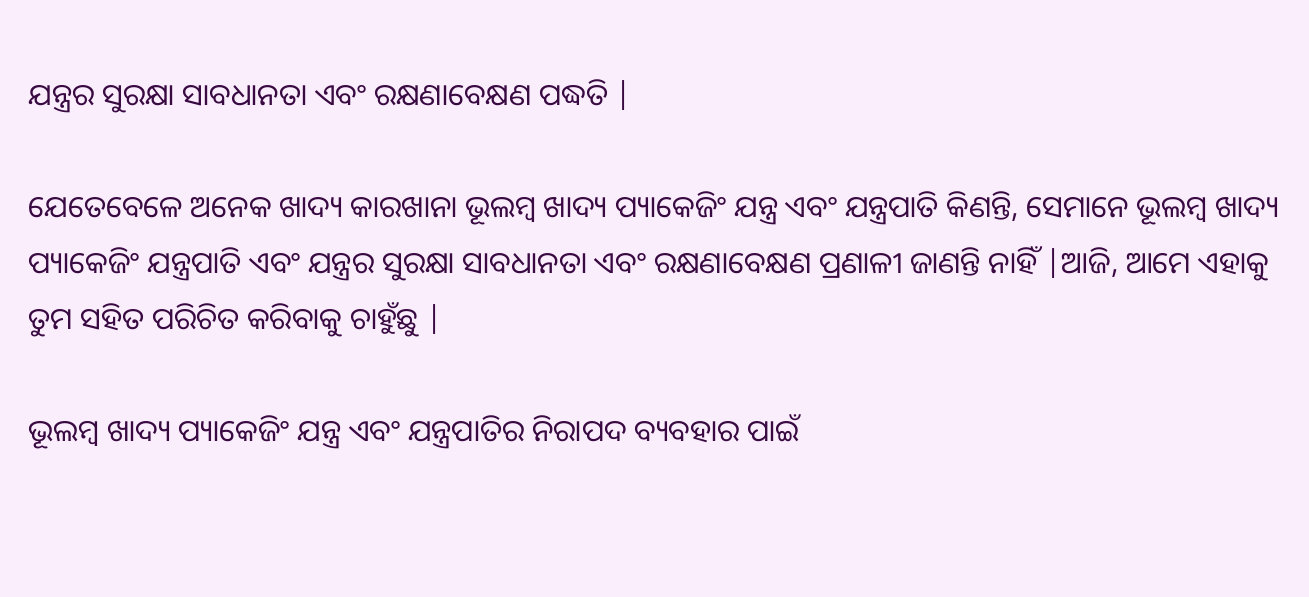ଯନ୍ତ୍ରର ସୁରକ୍ଷା ସାବଧାନତା ଏବଂ ରକ୍ଷଣାବେକ୍ଷଣ ପଦ୍ଧତି |

ଯେତେବେଳେ ଅନେକ ଖାଦ୍ୟ କାରଖାନା ଭୂଲମ୍ବ ଖାଦ୍ୟ ପ୍ୟାକେଜିଂ ଯନ୍ତ୍ର ଏବଂ ଯନ୍ତ୍ରପାତି କିଣନ୍ତି, ସେମାନେ ଭୂଲମ୍ବ ଖାଦ୍ୟ ପ୍ୟାକେଜିଂ ଯନ୍ତ୍ରପାତି ଏବଂ ଯନ୍ତ୍ରର ସୁରକ୍ଷା ସାବଧାନତା ଏବଂ ରକ୍ଷଣାବେକ୍ଷଣ ପ୍ରଣାଳୀ ଜାଣନ୍ତି ନାହିଁ |ଆଜି, ଆମେ ଏହାକୁ ତୁମ ସହିତ ପରିଚିତ କରିବାକୁ ଚାହୁଁଛୁ |

ଭୂଲମ୍ବ ଖାଦ୍ୟ ପ୍ୟାକେଜିଂ ଯନ୍ତ୍ର ଏବଂ ଯନ୍ତ୍ରପାତିର ନିରାପଦ ବ୍ୟବହାର ପାଇଁ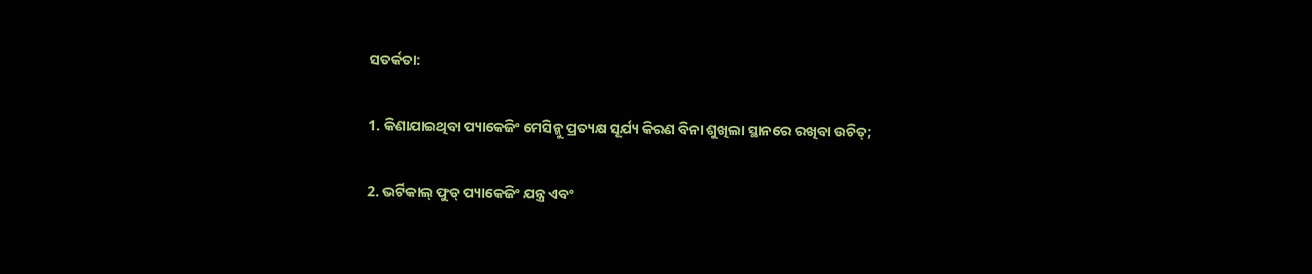ସତର୍କତା:

1. କିଣାଯାଇଥିବା ପ୍ୟାକେଜିଂ ମେସିନ୍କୁ ପ୍ରତ୍ୟକ୍ଷ ସୂର୍ଯ୍ୟ କିରଣ ବିନା ଶୁଖିଲା ସ୍ଥାନରେ ରଖିବା ଉଚିତ୍;

2. ଭର୍ଟିକାଲ୍ ଫୁଡ୍ ପ୍ୟାକେଜିଂ ଯନ୍ତ୍ର ଏବଂ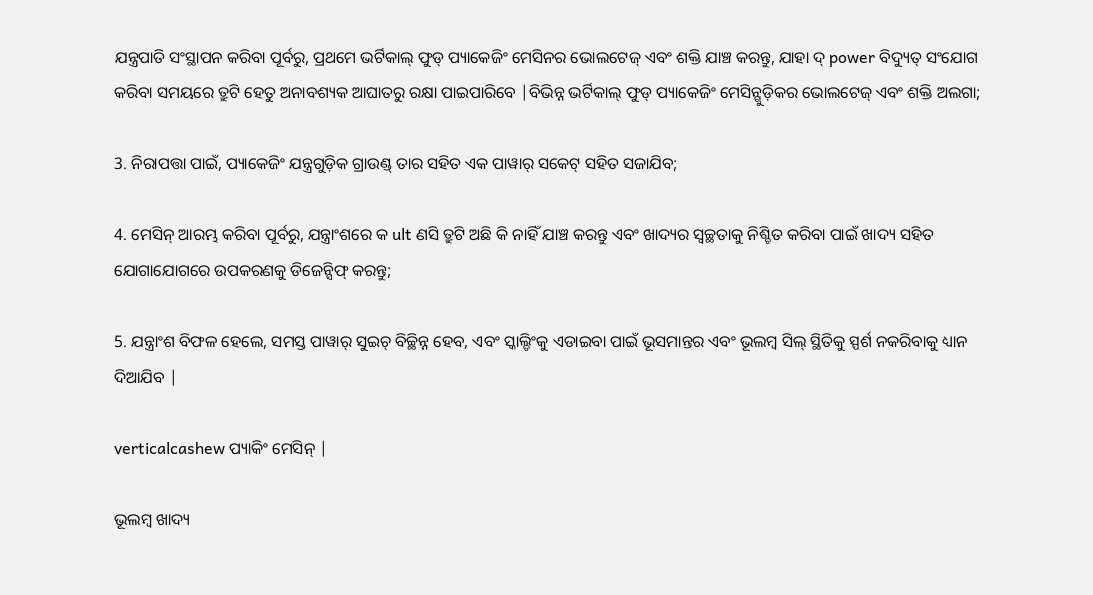ଯନ୍ତ୍ରପାତି ସଂସ୍ଥାପନ କରିବା ପୂର୍ବରୁ, ପ୍ରଥମେ ଭର୍ଟିକାଲ୍ ଫୁଡ୍ ପ୍ୟାକେଜିଂ ମେସିନର ଭୋଲଟେଜ୍ ଏବଂ ଶକ୍ତି ଯାଞ୍ଚ କରନ୍ତୁ, ଯାହା ଦ୍ power ବିଦ୍ୟୁତ୍ ସଂଯୋଗ କରିବା ସମୟରେ ତ୍ରୁଟି ହେତୁ ଅନାବଶ୍ୟକ ଆଘାତରୁ ରକ୍ଷା ପାଇପାରିବେ |ବିଭିନ୍ନ ଭର୍ଟିକାଲ୍ ଫୁଡ୍ ପ୍ୟାକେଜିଂ ମେସିନ୍ଗୁଡ଼ିକର ଭୋଲଟେଜ୍ ଏବଂ ଶକ୍ତି ଅଲଗା;

3. ନିରାପତ୍ତା ପାଇଁ, ପ୍ୟାକେଜିଂ ଯନ୍ତ୍ରଗୁଡ଼ିକ ଗ୍ରାଉଣ୍ଡ୍ ତାର ସହିତ ଏକ ପାୱାର୍ ସକେଟ୍ ସହିତ ସଜାଯିବ;

4. ମେସିନ୍ ଆରମ୍ଭ କରିବା ପୂର୍ବରୁ, ଯନ୍ତ୍ରାଂଶରେ କ ult ଣସି ତ୍ରୁଟି ଅଛି କି ନାହିଁ ଯାଞ୍ଚ କରନ୍ତୁ ଏବଂ ଖାଦ୍ୟର ସ୍ୱଚ୍ଛତାକୁ ନିଶ୍ଚିତ କରିବା ପାଇଁ ଖାଦ୍ୟ ସହିତ ଯୋଗାଯୋଗରେ ଉପକରଣକୁ ଡିଜେନ୍ସିଫ୍ କରନ୍ତୁ;

5. ଯନ୍ତ୍ରାଂଶ ବିଫଳ ହେଲେ, ସମସ୍ତ ପାୱାର୍ ସୁଇଚ୍ ବିଚ୍ଛିନ୍ନ ହେବ, ଏବଂ ସ୍କାଲ୍ଡିଂକୁ ଏଡାଇବା ପାଇଁ ଭୂସମାନ୍ତର ଏବଂ ଭୂଲମ୍ବ ସିଲ୍ ସ୍ଥିତିକୁ ସ୍ପର୍ଶ ନକରିବାକୁ ଧ୍ୟାନ ଦିଆଯିବ |

verticalcashew ପ୍ୟାକିଂ ମେସିନ୍ |

ଭୂଲମ୍ବ ଖାଦ୍ୟ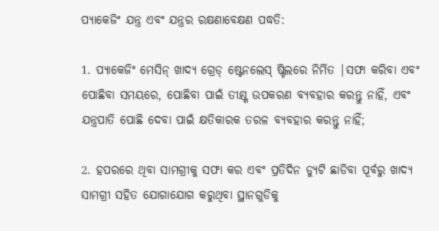ପ୍ୟାକେଜିଂ ଯନ୍ତ୍ର ଏବଂ ଯନ୍ତ୍ରର ରକ୍ଷଣାବେକ୍ଷଣ ପଦ୍ଧତି:

1. ପ୍ୟାକେଜିଂ ମେସିନ୍ ଖାଦ୍ୟ ଗ୍ରେଡ୍ ଷ୍ଟେନଲେସ୍ ଷ୍ଟିଲରେ ନିର୍ମିତ |ସଫା କରିବା ଏବଂ ପୋଛିବା ସମୟରେ, ପୋଛିବା ପାଇଁ ତୀକ୍ଷ୍ଣ ଉପକରଣ ବ୍ୟବହାର କରନ୍ତୁ ନାହିଁ, ଏବଂ ଯନ୍ତ୍ରପାତି ପୋଛି ଦେବା ପାଇଁ କ୍ଷତିକାରକ ତରଳ ବ୍ୟବହାର କରନ୍ତୁ ନାହିଁ;

2. ହପରରେ ଥିବା ସାମଗ୍ରୀକୁ ସଫା କର ଏବଂ ପ୍ରତିଦିନ ଡ୍ୟୁଟି ଛାଡିବା ପୂର୍ବରୁ ଖାଦ୍ୟ ସାମଗ୍ରୀ ସହିତ ଯୋଗାଯୋଗ କରୁଥିବା ସ୍ଥାନଗୁଡିକୁ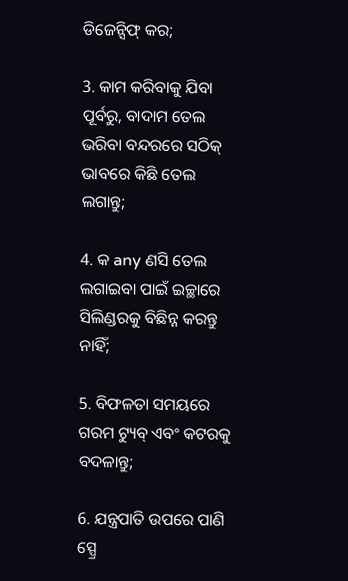ଡିଜେନ୍ସିଫ୍ କର;

3. କାମ କରିବାକୁ ଯିବା ପୂର୍ବରୁ, ବାଦାମ ତେଲ ଭରିବା ବନ୍ଦରରେ ସଠିକ୍ ଭାବରେ କିଛି ତେଲ ଲଗାନ୍ତୁ;

4. କ any ଣସି ତେଲ ଲଗାଇବା ପାଇଁ ଇଚ୍ଛାରେ ସିଲିଣ୍ଡରକୁ ବିଛିନ୍ନ କରନ୍ତୁ ନାହିଁ;

5. ବିଫଳତା ସମୟରେ ଗରମ ଟ୍ୟୁବ୍ ଏବଂ କଟରକୁ ବଦଳାନ୍ତୁ;

6. ଯନ୍ତ୍ରପାତି ଉପରେ ପାଣି ସ୍ପ୍ରେ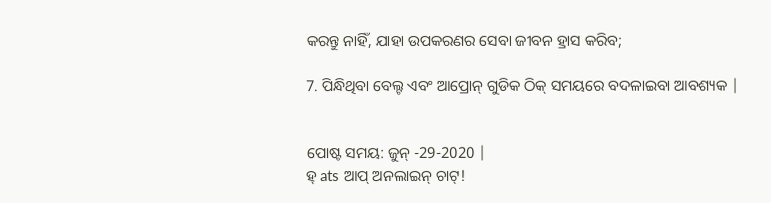କରନ୍ତୁ ନାହିଁ, ଯାହା ଉପକରଣର ସେବା ଜୀବନ ହ୍ରାସ କରିବ;

7. ପିନ୍ଧିଥିବା ବେଲ୍ଟ ଏବଂ ଆପ୍ରୋନ୍ ଗୁଡିକ ଠିକ୍ ସମୟରେ ବଦଳାଇବା ଆବଶ୍ୟକ |


ପୋଷ୍ଟ ସମୟ: ଜୁନ୍ -29-2020 |
ହ୍ ats ଆପ୍ ଅନଲାଇନ୍ ଚାଟ୍!